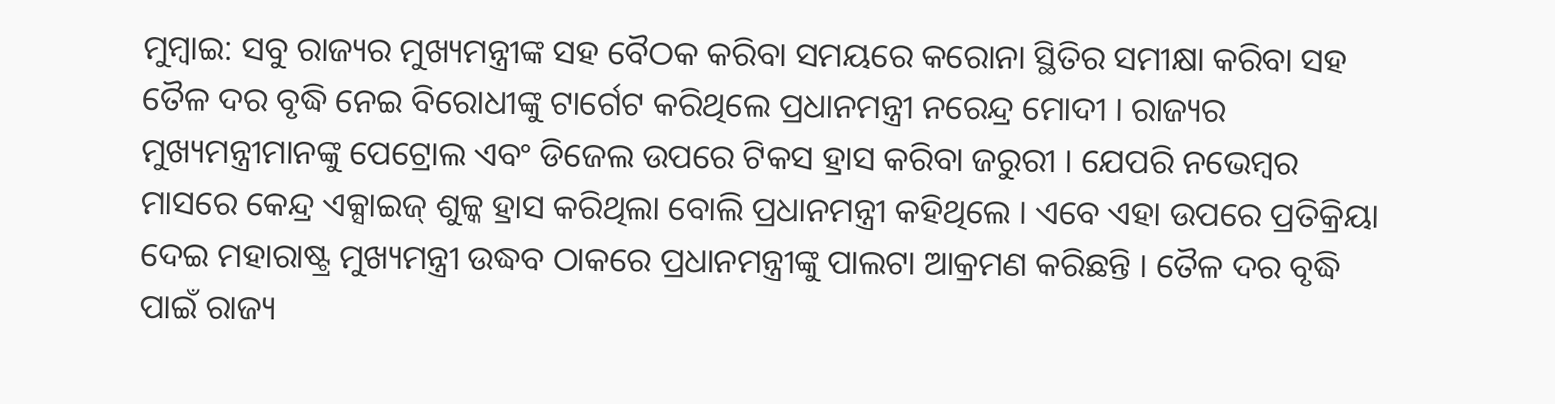ମୁମ୍ବାଇ: ସବୁ ରାଜ୍ୟର ମୁଖ୍ୟମନ୍ତ୍ରୀଙ୍କ ସହ ବୈଠକ କରିବା ସମୟରେ କରୋନା ସ୍ଥିତିର ସମୀକ୍ଷା କରିବା ସହ ତୈଳ ଦର ବୃଦ୍ଧି ନେଇ ବିରୋଧୀଙ୍କୁ ଟାର୍ଗେଟ କରିଥିଲେ ପ୍ରଧାନମନ୍ତ୍ରୀ ନରେନ୍ଦ୍ର ମୋଦୀ । ରାଜ୍ୟର ମୁଖ୍ୟମନ୍ତ୍ରୀମାନଙ୍କୁ ପେଟ୍ରୋଲ ଏବଂ ଡିଜେଲ ଉପରେ ଟିକସ ହ୍ରାସ କରିବା ଜରୁରୀ । ଯେପରି ନଭେମ୍ବର ମାସରେ କେନ୍ଦ୍ର ଏକ୍ସାଇଜ୍ ଶୁଳ୍କ ହ୍ରାସ କରିଥିଲା ବୋଲି ପ୍ରଧାନମନ୍ତ୍ରୀ କହିଥିଲେ । ଏବେ ଏହା ଉପରେ ପ୍ରତିକ୍ରିୟା ଦେଇ ମହାରାଷ୍ଟ୍ର ମୁଖ୍ୟମନ୍ତ୍ରୀ ଉଦ୍ଧବ ଠାକରେ ପ୍ରଧାନମନ୍ତ୍ରୀଙ୍କୁ ପାଲଟା ଆକ୍ରମଣ କରିଛନ୍ତି । ତୈଳ ଦର ବୃଦ୍ଧି ପାଇଁ ରାଜ୍ୟ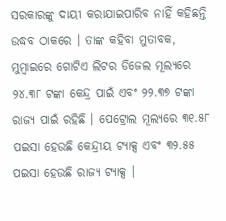ସରକାରଙ୍କୁ ଦାୟୀ କରାଯାଇପାରିବ ନାହିଁ କହିଛନ୍ତି ଉଦ୍ଧବ ଠାକରେ । ତାଙ୍କ କହିବା ମୁତାବକ, ମୁମ୍ବାଇରେ ଗୋଟିଏ ଲିଟର ଡିଜେଲ ମୂଲ୍ୟରେ ୨୪.୩୮ ଟଙ୍କା କେନ୍ଦ୍ର ପାଇଁ ଏବଂ ୨୨.୩୭ ଟଙ୍କା ରାଜ୍ୟ ପାଇଁ ରହିଛି । ପେଟ୍ରୋଲ ମୂଲ୍ୟରେ ୩୧.୫୮ ପଇସା ହେଉଛି କେନ୍ଦ୍ରୀୟ ଟ୍ୟାକ୍ସ ଏବଂ ୩୨.୫୫ ପଇସା ହେଉଛି ରାଜ୍ୟ ଟ୍ୟାକ୍ସ ।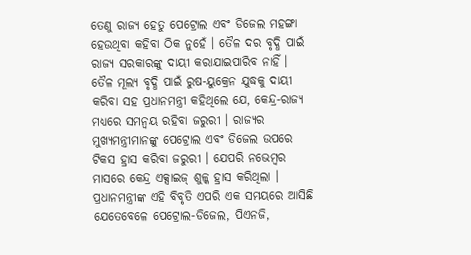ତେଣୁ ରାଜ୍ୟ ହେତୁ ପେଟ୍ରୋଲ ଏବଂ ଡିଜେଲ ମହଙ୍ଗା ହେଉଥିବା କହିବା ଠିକ ନୁହେଁ । ତୈଳ ଦର ବୃଦ୍ଧି ପାଇଁ ରାଜ୍ୟ ସରକାରଙ୍କୁ ଦାୟୀ କରାଯାଇପାରିବ ନାହିଁ । ତୈଳ ମୂଲ୍ୟ ବୃଦ୍ଧି ପାଇଁ ରୁଷ-ୟୁକ୍ରେନ ଯୁଦ୍ଧକୁ ଦାୟୀ କରିବା ସହ ପ୍ରଧାନମନ୍ତ୍ରୀ କହିଥିଲେ ଯେ, କେନ୍ଦ୍ର-ରାଜ୍ୟ ମଧ୍ୟରେ ସମନ୍ୱୟ ରହିବା ଜରୁରୀ । ରାଜ୍ୟର ମୁଖ୍ୟମନ୍ତ୍ରୀମାନଙ୍କୁ ପେଟ୍ରୋଲ ଏବଂ ଡିଜେଲ ଉପରେ ଟିକସ ହ୍ରାସ କରିବା ଜରୁରୀ । ଯେପରି ନଭେମ୍ବର ମାସରେ କେନ୍ଦ୍ର ଏକ୍ସାଇଜ୍ ଶୁଳ୍କ ହ୍ରାସ କରିଥିଲା । ପ୍ରଧାନମନ୍ତ୍ରୀଙ୍କ ଏହି ବିବୃତି ଏପରି ଏକ ସମୟରେ ଆସିଛି ଯେତେବେଳେ ପେଟ୍ରୋଲ-ଡିଜେଲ, ପିଏନଜି,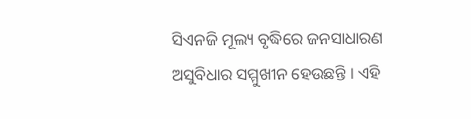ସିଏନଜି ମୂଲ୍ୟ ବୃଦ୍ଧିରେ ଜନସାଧାରଣ ଅସୁବିଧାର ସମ୍ମୁଖୀନ ହେଉଛନ୍ତି । ଏହି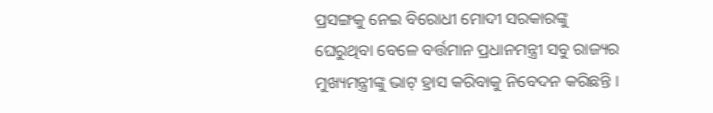ପ୍ରସଙ୍ଗକୁ ନେଇ ବିରୋଧୀ ମୋଦୀ ସରକାରଙ୍କୁ ଘେରୁଥିବା ବେଳେ ବର୍ତ୍ତମାନ ପ୍ରଧାନମନ୍ତ୍ରୀ ସବୁ ରାଜ୍ୟର ମୁଖ୍ୟମନ୍ତ୍ରୀଙ୍କୁ ଭାଟ୍ ହ୍ରାସ କରିବାକୁ ନିବେଦନ କରିଛନ୍ତି ।